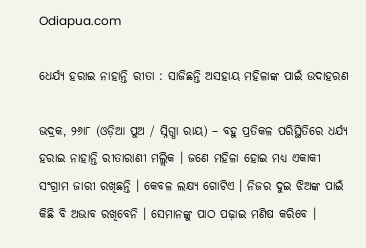Odiapua.com

ଧେର୍ଯ୍ୟ ହରାଇ ନାହାନ୍ତି ରୀତା : ସାଜିଛନ୍ତି ଅସହାୟ ମହିଳାଙ୍କ ପାଇଁ ଉଦାହରଣ

ଭଦ୍ରକ, ୨୬ା୮ (ଓଡ଼ିଆ ପୁଅ / ସ୍ନିଗ୍ଧା ରାୟ) – ବହୁ ପ୍ରତିକଳ ପରିସ୍ଥିତିରେ ଧର୍ଯ୍ୟ ହରାଇ ନାହାନ୍ତି ରୀତାରାଣୀ ମଲ୍ଲିକ । ଜଣେ ମହିଳା ହୋଇ ମଧ୍ୟ ଏକାକୀ ସଂଗ୍ରାମ ଜାରୀ ରଖିଛନ୍ତି । କେବଳ ଲକ୍ଷ୍ୟ ଗୋଟିଏ । ନିଜର ଦୁଇ ଝିଅଙ୍କ ପାଇଁ କିଛି ବି ଅଭାବ ରଖିବେନି । ସେମାନଙ୍କୁ ପାଠ ପଢ଼ାଇ ମଣିଷ କରିବେ ।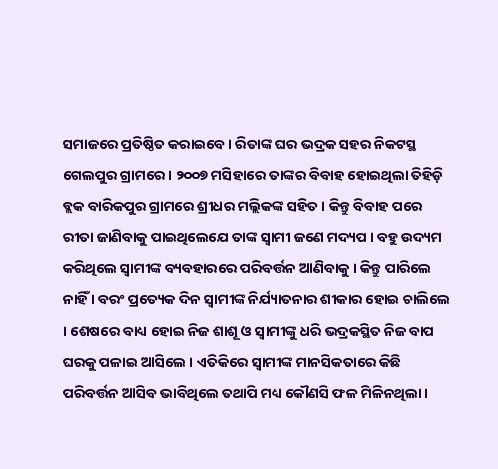ସମାଜରେ ପ୍ରତିଷ୍ଠିତ କରାଇବେ । ରିତାଙ୍କ ଘର ଭଦ୍ରକ ସହର ନିକଟସ୍ଥ ଗେଲପୁର ଗ୍ରାମରେ । ୨୦୦୭ ମସିହାରେ ତାଙ୍କର ବିବାହ ହୋଇଥିଲା ତିହିଡ଼ି ବ୍ଲକ ବାରିକପୁର ଗ୍ରାମରେ ଶ୍ରୀଧର ମଲ୍ଲିକଙ୍କ ସହିତ । କିନ୍ତୁ ବିବାହ ପରେ ରୀତା ଜାଣିବାକୁ ପାଇଥିଲେଯେ ତାଙ୍କ ସ୍ୱାମୀ ଜଣେ ମଦ୍ୟପ । ବହୁ ଉଦ୍ୟମ କରିଥିଲେ ସ୍ୱାମୀଙ୍କ ବ୍ୟବହାରରେ ପରିବର୍ତ୍ତନ ଆଣିବାକୁ । କିନ୍ତୁ ପାରିଲେ ନାହିଁ । ବରଂ ପ୍ରତ୍ୟେକ ଦିନ ସ୍ୱାମୀଙ୍କ ନିର୍ଯ୍ୟାତନାର ଶୀକାର ହୋଇ ଚାଲିଲେ । ଶେଷରେ ବାଧ୍ୟ ହୋଇ ନିଜ ଶାଶୂ ଓ ସ୍ୱାମୀଙ୍କୁ ଧରି ଭଦ୍ରକସ୍ଥିତ ନିଜ ବାପ ଘରକୁ ପଳାଇ ଆସିଲେ । ଏତିକିରେ ସ୍ୱାମୀଙ୍କ ମାନସିକତାରେ କିଛି ପରିବର୍ତ୍ତନ ଆସିବ ଭାବିଥିଲେ ତଥାପି ମଧ୍ୟ କୌଣସି ଫଳ ମିଳିନଥିଲା ।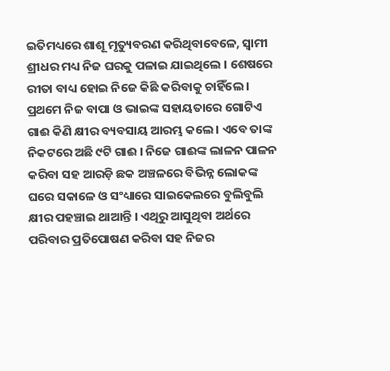ଇତିମଧ୍ୟରେ ଶାଶୂ ମୃତ୍ୟୁବରଣ କରିଥିବାବେଳେ, ସ୍ୱାମୀ ଶ୍ରୀଧର ମଧ୍ୟ ନିଜ ଘରକୁ ପଳାଇ ଯାଇଥିଲେ । ଶେଷରେ ରୀତା ବାଧ୍ୟ ହୋଇ ନିଜେ କିଛି କରିବାକୁ ଚାହିଁଲେ । ପ୍ରଥମେ ନିଜ ବାପା ଓ ଭାଇଙ୍କ ସହାୟତାରେ ଗୋଟିଏ ଗାଈ କିଣି କ୍ଷୀର ବ୍ୟବସାୟ ଆରମ୍ଭ କଲେ । ଏବେ ତାଙ୍କ ନିକଟରେ ଅଛି ୯ଟି ଗାଈ । ନିଜେ ଗାଈଙ୍କ ଲାଳନ ପାଳନ କରିବା ସହ ଆରଡ଼ି ଛକ ଅଞ୍ଚଳରେ ବିଭିନ୍ନ ଲୋକଙ୍କ ଘରେ ସକାଳେ ଓ ସଂଧ୍ୟାରେ ସାଇକେଲରେ ବୁଲିବୁଲି କ୍ଷୀର ପହଞ୍ଚାଇ ଥାଆନ୍ତି । ଏଥିରୁ ଆସୁଥିବା ଅର୍ଥରେ ପରିବାର ପ୍ରତିପୋଷଣ କରିବା ସହ ନିଜର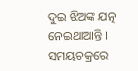ଦୁଇ ଝିଅଙ୍କ ଯତ୍ନ ନେଇଥାଆନ୍ତି । ସମୟଚକ୍ରରେ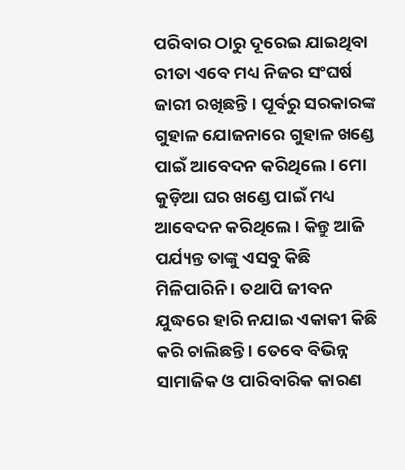ପରିବାର ଠାରୁ ଦୂରେଇ ଯାଇଥିବା ରୀତା ଏବେ ମଧ୍ୟ ନିଜର ସଂଘର୍ଷ ଜାରୀ ରଖିଛନ୍ତି । ପୂର୍ବରୁ ସରକାରଙ୍କ ଗୁହାଳ ଯୋଜନାରେ ଗୁହାଳ ଖଣ୍ଡେ ପାଇଁ ଆବେଦନ କରିଥିଲେ । ମୋ କୁଡ଼ିଆ ଘର ଖଣ୍ଡେ ପାଇଁ ମଧ୍ୟ ଆବେଦନ କରିଥିଲେ । କିନ୍ତୁ ଆଜି ପର୍ଯ୍ୟନ୍ତ ତାଙ୍କୁ ଏସବୁ କିଛି ମିଳିପାରିନି । ତଥାପି ଜୀବନ ଯୁଦ୍ଧରେ ହାରି ନଯାଇ ଏକାକୀ କିଛି କରି ଚାଲିଛନ୍ତି । ତେବେ ବିଭିନ୍ନ ସାମାଜିକ ଓ ପାରିବାରିକ କାରଣ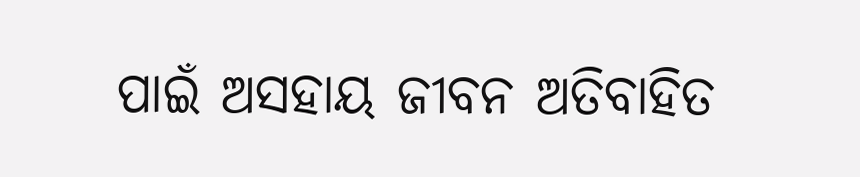ପାଇଁ ଅସହାୟ ଜୀବନ ଅତିବାହିତ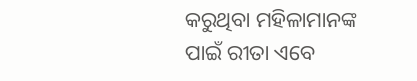କରୁଥିବା ମହିଳାମାନଙ୍କ ପାଇଁ ରୀତା ଏବେ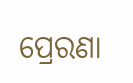ପ୍ରେରଣା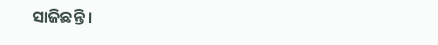ସାଜିଛନ୍ତି ।